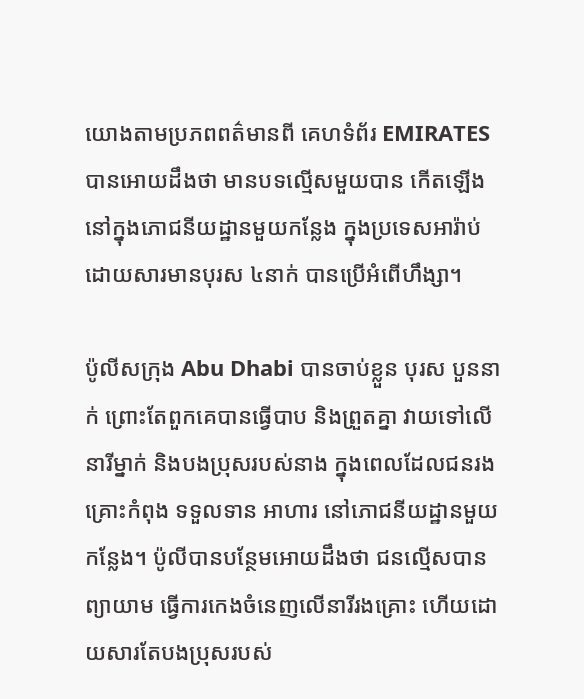យោងតាមប្រភពពត៌មានពី គេហទំព័រ EMIRATES បានអោយដឹងថា មានបទល្មើសមួយបាន កើតឡើងនៅក្នុងភោជនីយដ្ឋានមួយកន្លែង ក្នុងប្រទេសអារ៉ាប់ ដោយសារមានបុរស ៤នាក់ បានប្រើអំពើហឹង្សា។

ប៉ូលីសក្រុង Abu Dhabi បានចាប់ខ្លួន បុរស បួននាក់ ព្រោះតែពួកគេបានធ្វើបាប និងព្រួតគ្នា វាយទៅលើ នារីម្នាក់ និងបងប្រុសរបស់នាង ក្នុងពេលដែលជនរងគ្រោះកំពុង ទទួលទាន អាហារ នៅភោជនីយដ្ឋានមួយកន្លែង។ ប៉ូលីបានបន្ថែមអោយដឹងថា ជនល្មើសបានព្យាយាម ធ្វើការកេងចំនេញលើនារីរងគ្រោះ ហើយដោយសារតែបងប្រុសរបស់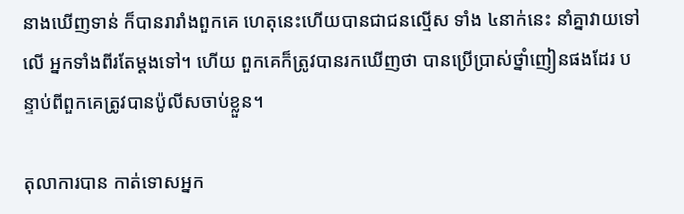នាងឃើញទាន់ ក៏បានរារាំងពួកគេ ហេតុនេះហើយបានជាជនល្មើស ទាំង ៤នាក់នេះ នាំគ្នាវាយទៅលើ អ្នកទាំងពីរតែម្តងទៅ។ ហើយ ពួកគេក៏ត្រូវបានរកឃើញថា បានប្រើប្រាស់ថ្នាំញៀនផងដែរ បន្ទាប់ពីពួកគេត្រូវបានប៉ូលីសចាប់ខ្លួន។

តុលាការបាន កាត់ទោសអ្នក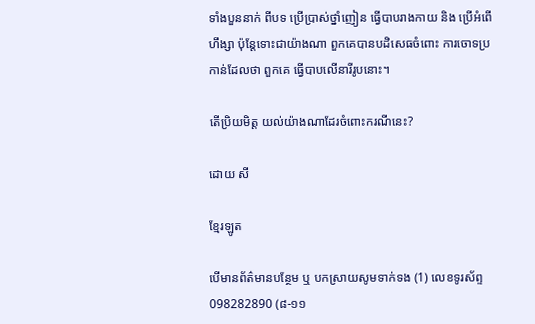ទាំងបួននាក់ ពីបទ ប្រើប្រាស់ថ្នាំញៀន ធ្វើបាបរាងកាយ និង ប្រើអំពើហឹង្សា ប៉ុន្តែទោះជាយ៉ាងណា ពួកគេបានបដិសេធចំពោះ ការចោទប្រកាន់ដែលថា ពួកគេ ធ្វើបាបលើនារីរូបនោះ។

តើប្រិយមិត្ត យល់យ៉ាងណាដែរចំពោះករណីនេះ?

ដោយ សី

ខ្មែរឡូត

បើមានព័ត៌មានបន្ថែម ឬ បកស្រាយសូមទាក់ទង (1) លេខទូរស័ព្ទ 098282890 (៨-១១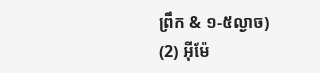ព្រឹក & ១-៥ល្ងាច) (2) អ៊ីម៉ែ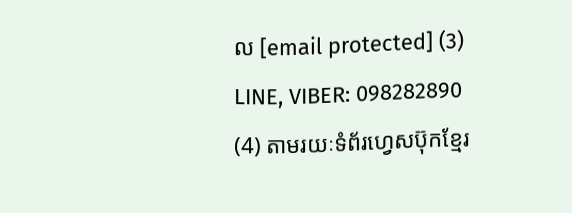ល [email protected] (3) LINE, VIBER: 098282890 (4) តាមរយៈទំព័រហ្វេសប៊ុកខ្មែរ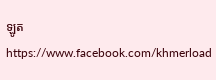ឡូត https://www.facebook.com/khmerload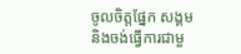ចូលចិត្តផ្នែក សង្គម និងចង់ធ្វើការជាមួ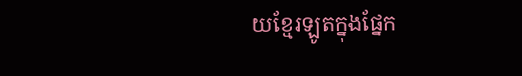យខ្មែរឡូតក្នុងផ្នែក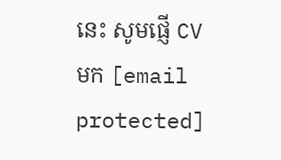នេះ សូមផ្ញើ CV មក [email protected]